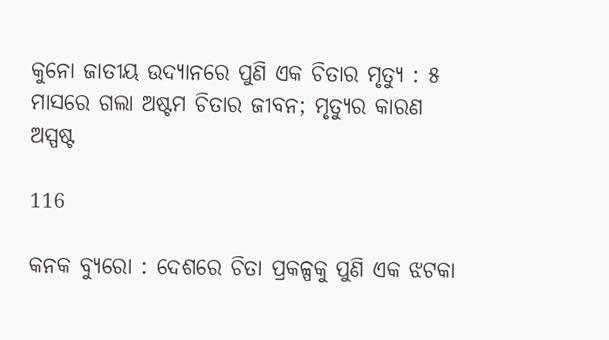କୁନୋ ଜାତୀୟ ଉଦ୍ୟାନରେ ପୁଣି ଏକ ଚିତାର ମୃତ୍ୟୁ : ୫ ମାସରେ ଗଲା ଅଷ୍ଟମ ଚିତାର ଜୀବନ; ମୃତ୍ୟୁର କାରଣ ଅସ୍ପଷ୍ଟ

116

କନକ ବ୍ୟୁରୋ : ଦେଶରେ ଚିତା ପ୍ରକଳ୍ପକୁ ପୁଣି ଏକ ଝଟକା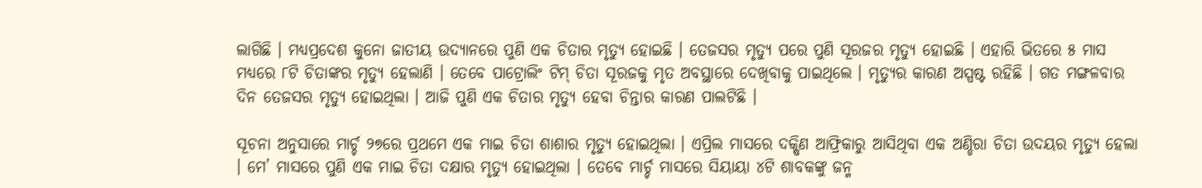ଲାଗିଛି । ମଧ୍ୟପ୍ରଦେଶ କୁନୋ ଜାତୀୟ ଉଦ୍ୟାନରେ ପୁଣି ଏକ ଚିତାର ମୃତ୍ୟୁ ହୋଇଛି । ତେଜସର ମୃତ୍ୟୁ ପରେ ପୁଣି ସୂରଜର ମୃତ୍ୟୁ ହୋଇଛି । ଏହାରି ଭିତରେ ୫ ମାସ ମଧ୍ୟରେ ୮ଟି ଚିତାଙ୍କର ମୃତ୍ୟୁ ହେଲାଣି । ତେବେ ପାଟ୍ରୋଲିଂ ଟିମ୍ ଚିତା ସୂରଜକୁ ମୃତ ଅବସ୍ଥାରେ ଦେଖିବାକୁ ପାଇଥିଲେ । ମୃତ୍ୟୁର କାରଣ ଅସ୍ପଷ୍ଟ ରହିଛି । ଗତ ମଙ୍ଗଳବାର ଦିନ ତେଜସର ମୃତ୍ୟୁ ହୋଇଥିଲା । ଆଜି ପୁଣି ଏକ ଚିତାର ମୃତ୍ୟୁ ହେବା ଚିନ୍ତାର କାରଣ ପାଲଟିଛି ।

ସୂଚନା ଅନୁସାରେ ମାର୍ଚ୍ଚ ୨୭ରେ ପ୍ରଥମେ ଏକ ମାଇ ଚିତା ଶାଶାର ମୃତ୍ୟୁ ହୋଇଥିଲା । ଏପ୍ରିଲ ମାସରେ ଦକ୍ଷିଣ ଆଫ୍ରିକାରୁ ଆସିଥିବା ଏକ ଅଣ୍ଡିରା ଚିତା ଉଦୟର ମୃତ୍ୟୁ ହେଲା । ମେ’ ମାସରେ ପୁଣି ଏକ ମାଇ ଚିତା ଦକ୍ଷାର ମୃତ୍ୟୁ ହୋଇଥିଲା । ତେବେ ମାର୍ଚ୍ଚ ମାସରେ ସିୟାୟା ୪ଟି ଶାବକଙ୍କୁ ଜନ୍ମ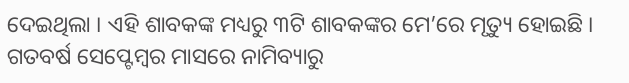ଦେଇଥିଲା । ଏହି ଶାବକଙ୍କ ମଧ୍ୟରୁ ୩ଟି ଶାବକଙ୍କର ମେ’ରେ ମୃତ୍ୟୁ ହୋଇଛି । ଗତବର୍ଷ ସେପ୍ଟେମ୍ବର ମାସରେ ନାମିବ୍ୟାରୁ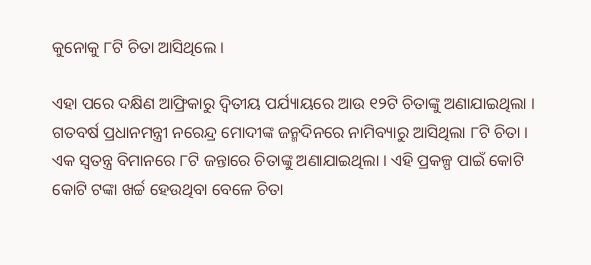କୁନୋକୁ ୮ଟି ଚିତା ଆସିଥିଲେ ।

ଏହା ପରେ ଦକ୍ଷିଣ ଆଫ୍ରିକାରୁ ଦ୍ୱିତୀୟ ପର୍ଯ୍ୟାୟରେ ଆଉ ୧୨ଟି ଚିତାଙ୍କୁ ଅଣାଯାଇଥିଲା । ଗତବର୍ଷ ପ୍ରଧାନମନ୍ତ୍ରୀ ନରେନ୍ଦ୍ର ମୋଦୀଙ୍କ ଜନ୍ମଦିନରେ ନାମିବ୍ୟାରୁ ଆସିଥିଲା ୮ଟି ଚିତା । ଏକ ସ୍ୱତନ୍ତ୍ର ବିମାନରେ ୮ଟି ଜନ୍ତାରେ ଚିତାଙ୍କୁ ଅଣାଯାଇଥିଲା । ଏହି ପ୍ରକଳ୍ପ ପାଇଁ କୋଟି କୋଟି ଟଙ୍କା ଖର୍ଚ୍ଚ ହେଉଥିବା ବେଳେ ଚିତା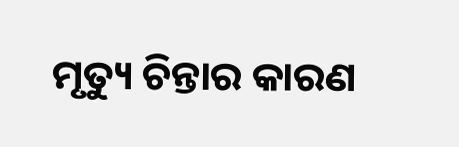ମୃତ୍ୟୁ ଚିନ୍ତାର କାରଣ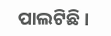ପାଲଟିଛି ।